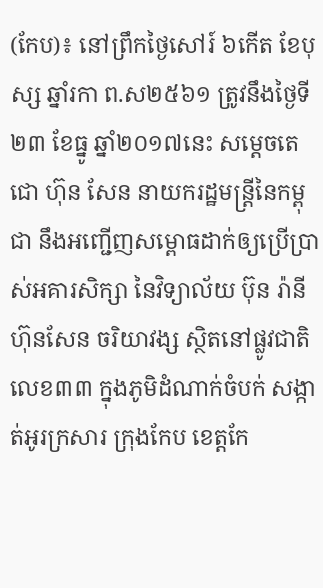(កែប)៖ នៅព្រឹកថ្ងៃសៅរ៍ ៦កើត ខែបុស្ស ឆ្នាំរកា ព.ស២៥៦១ ត្រូវនឹងថ្ងៃទី២៣ ខែធ្នូ ឆ្នាំ២០១៧នេះ សម្តេចតេជោ ហ៊ុន សែន នាយករដ្ឋមន្ត្រីនៃកម្ពុជា នឹងអញ្ជើញសម្ពោធដាក់ឲ្យប្រើប្រាស់អគារសិក្សា នៃវិទ្យាល័យ ប៊ុន រ៉ានី ហ៊ុនសែន ចរិយាវង្ស ស្ថិតនៅផ្លូវជាតិលេខ៣៣ ក្នុងភូមិដំណាក់ចំបក់ សង្កាត់អូរក្រសារ ក្រុងកែប ខេត្តកែ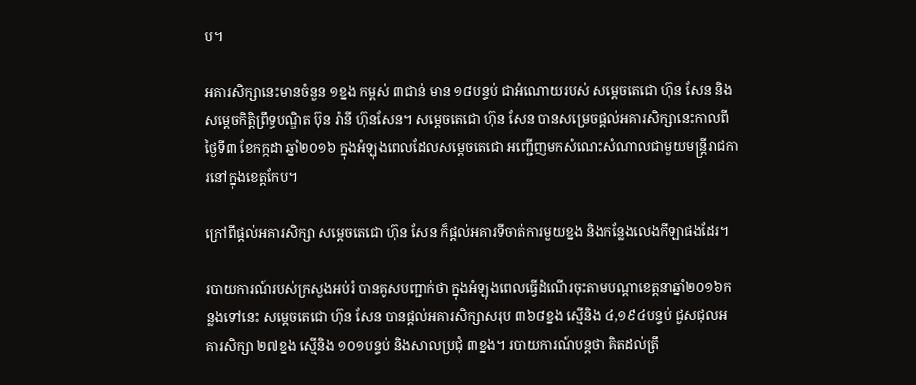ប។

អគារសិក្សានេះមានចំនួន ១ខ្នង កម្ពស់ ៣ជាន់ មាន ១៨បន្ទប់ ជាអំណោយរបស់ សម្តេចតេជោ ហ៊ុន សែន និងសម្តេចកិត្តិព្រឹទ្ធបណ្ឌិត ប៊ុន រ៉ានី ហ៊ុនសែន។ សម្តេចតេជោ ហ៊ុន សែន បានសម្រេចផ្តល់អគារសិក្សានេះកាលពីថ្ងៃទី៣ ខែកក្កដា ឆ្នាំ២០១៦ ក្នុងអំឡុងពេលដែលសម្តេចតេជោ អញ្ជើញមកសំណេះសំណាលជាមួយមន្ត្រីរាជការនៅក្នុងខេត្តកែប។

ក្រៅពីផ្តល់អគារសិក្សា សម្តេចតេជោ ហ៊ុន សែន ក៏ផ្តល់អគារទីចាត់ការមួយខ្នង និងកន្លែងលេងកីឡាផងដែរ។

របាយការណ៍របស់ក្រសួងអប់រំ បានគូសបញ្ជាក់ថា ក្នុងអំឡុងពេលធ្វើដំណើរចុះតាមបណ្តាខេត្តនាឆ្នាំ២០១៦កន្លងទៅនេះ សម្តេចតេជោ ហ៊ុន សែន បានផ្តល់អគារសិក្សាសរុប ៣៦៨ខ្នង ស្មើនិង ៤,១៩៤បន្ទប់ ជួសជុលអគារសិក្សា ២៧ខ្នង ស្មើនិង ១០១បន្ទប់ និងសាលប្រជុំ ៣ខ្នង។ របាយការណ៍បន្តថា គិតដល់ត្រឹ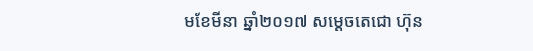មខែមីនា ឆ្នាំ២០១៧ សម្តេចតេជោ ហ៊ុន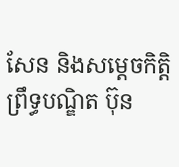សែន និងសម្តេចកិត្តិព្រឹទ្ធបណ្ឌិត ប៊ុន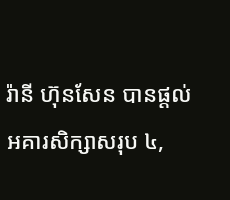រ៉ានី ហ៊ុនសែន បានផ្តល់អគារសិក្សាសរុប ៤,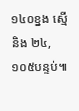១៤០ខ្នង ស្មើនិង ២៤,១០៥បន្ទប់៕